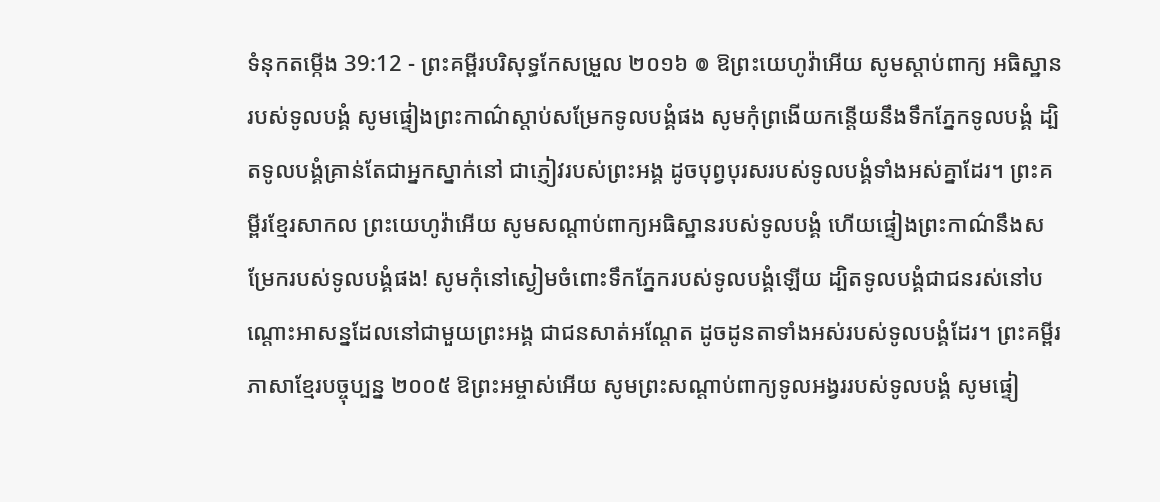ទំនុកតម្កើង 39:12 - ព្រះគម្ពីរបរិសុទ្ធកែសម្រួល ២០១៦ ៙ ឱព្រះយេហូវ៉ាអើយ សូមស្តាប់ពាក្យ អធិស្ឋានរបស់ទូលបង្គំ សូមផ្ទៀងព្រះកាណ៌ស្តាប់សម្រែកទូលបង្គំផង សូមកុំព្រងើយកន្ដើយនឹងទឹកភ្នែកទូលបង្គំ ដ្បិតទូលបង្គំគ្រាន់តែជាអ្នកស្នាក់នៅ ជាភ្ញៀវរបស់ព្រះអង្គ ដូចបុព្វបុរសរបស់ទូលបង្គំទាំងអស់គ្នាដែរ។ ព្រះគម្ពីរខ្មែរសាកល ព្រះយេហូវ៉ាអើយ សូមសណ្ដាប់ពាក្យអធិស្ឋានរបស់ទូលបង្គំ ហើយផ្ទៀងព្រះកាណ៌នឹងសម្រែករបស់ទូលបង្គំផង! សូមកុំនៅស្ងៀមចំពោះទឹកភ្នែករបស់ទូលបង្គំឡើយ ដ្បិតទូលបង្គំជាជនរស់នៅបណ្ដោះអាសន្នដែលនៅជាមួយព្រះអង្គ ជាជនសាត់អណ្ដែត ដូចដូនតាទាំងអស់របស់ទូលបង្គំដែរ។ ព្រះគម្ពីរភាសាខ្មែរបច្ចុប្បន្ន ២០០៥ ឱព្រះអម្ចាស់អើយ សូមព្រះសណ្ដាប់ពាក្យទូលអង្វររបស់ទូលបង្គំ សូមផ្ទៀ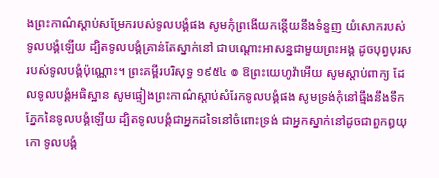ងព្រះកាណ៌ស្ដាប់សម្រែករបស់ទូលបង្គំផង សូមកុំព្រងើយកន្តើយនឹងទំនួញ យំសោករបស់ទូលបង្គំឡើយ ដ្បិតទូលបង្គំគ្រាន់តែស្នាក់នៅ ជាបណ្តោះអាសន្នជាមួយព្រះអង្គ ដូចបុព្វបុរសរបស់ទូលបង្គំប៉ុណ្ណោះ។ ព្រះគម្ពីរបរិសុទ្ធ ១៩៥៤ ៙ ឱព្រះយេហូវ៉ាអើយ សូមស្តាប់ពាក្យ ដែលទូលបង្គំអធិស្ឋាន សូមផ្ទៀងព្រះកាណ៌ស្តាប់សំរែកទូលបង្គំផង សូមទ្រង់កុំនៅធ្មឹងនឹងទឹកភ្នែកនៃទូលបង្គំឡើយ ដ្បិតទូលបង្គំជាអ្នកដទៃនៅចំពោះទ្រង់ ជាអ្នកស្នាក់នៅដូចជាពួកឰយុកោ ទូលបង្គំ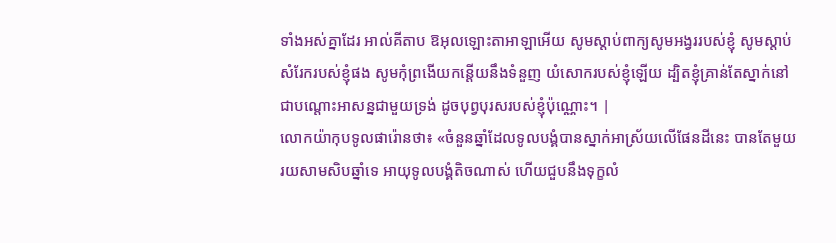ទាំងអស់គ្នាដែរ អាល់គីតាប ឱអុលឡោះតាអាឡាអើយ សូមស្តាប់ពាក្យសូមអង្វររបស់ខ្ញុំ សូមស្តាប់សំរែករបស់ខ្ញុំផង សូមកុំព្រងើយកន្តើយនឹងទំនួញ យំសោករបស់ខ្ញុំឡើយ ដ្បិតខ្ញុំគ្រាន់តែស្នាក់នៅ ជាបណ្តោះអាសន្នជាមួយទ្រង់ ដូចបុព្វបុរសរបស់ខ្ញុំប៉ុណ្ណោះ។ |
លោកយ៉ាកុបទូលផារ៉ោនថា៖ «ចំនួនឆ្នាំដែលទូលបង្គំបានស្នាក់អាស្រ័យលើផែនដីនេះ បានតែមួយរយសាមសិបឆ្នាំទេ អាយុទូលបង្គំតិចណាស់ ហើយជួបនឹងទុក្ខលំ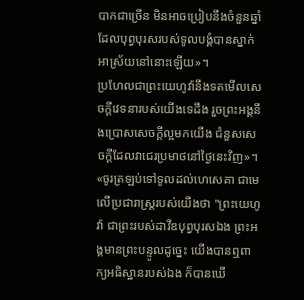បាកជាច្រើន មិនអាចប្រៀបនឹងចំនួនឆ្នាំ ដែលបុព្វបុរសរបស់ទូលបង្គំបានស្នាក់អាស្រ័យនៅនោះឡើយ»។
ប្រហែលជាព្រះយេហូវ៉ានឹងទតមើលសេចក្ដីវេទនារបស់យើងទេដឹង រួចព្រះអង្គនឹងប្រោសសេចក្ដីល្អមកយើង ជំនួសសេចក្ដីដែលវាជេរប្រមាថនៅថ្ងៃនេះវិញ»។
«ចូរត្រឡប់ទៅទូលដល់ហេសេគា ជាមេលើប្រជារាស្ត្ររបស់យើងថា "ព្រះយេហូវ៉ា ជាព្រះរបស់ដាវីឌបុព្វបុរសឯង ព្រះអង្គមានព្រះបន្ទូលដូច្នេះ យើងបានឮពាក្យអធិស្ឋានរបស់ឯង ក៏បានឃើ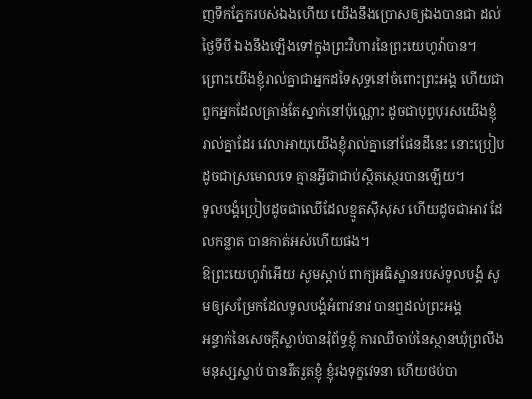ញទឹកភ្នែករបស់ឯងហើយ យើងនឹងប្រោសឲ្យឯងបានជា ដល់ថ្ងៃទីបី ឯងនឹងឡើងទៅក្នុងព្រះវិហារនៃព្រះយេហូវ៉ាបាន។
ព្រោះយើងខ្ញុំរាល់គ្នាជាអ្នកដទៃសុទ្ធនៅចំពោះព្រះអង្គ ហើយជាពួកអ្នកដែលគ្រាន់តែស្នាក់នៅប៉ុណ្ណោះ ដូចជាបុព្វបុរសយើងខ្ញុំរាល់គ្នាដែរ វេលាអាយុយើងខ្ញុំរាល់គ្នានៅផែនដីនេះ នោះប្រៀបដូចជាស្រមោលទេ គ្មានអ្វីជាជាប់ស្ថិតស្ថេរបានឡើយ។
ទូលបង្គំប្រៀបដូចជាឈើដែលខ្មូតស៊ីសុស ហើយដូចជាអាវ ដែលកន្លាត បានកាត់អស់ហើយផង។
ឱព្រះយេហូវ៉ាអើយ សូមស្តាប់ ពាក្យអធិស្ឋានរបស់ទូលបង្គំ សូមឲ្យសម្រែកដែលទូលបង្គំអំពាវនាវ បានឮដល់ព្រះអង្គ
អន្ទាក់នៃសេចក្ដីស្លាប់បានរុំព័ទ្ធខ្ញុំ ការឈឺចាប់នៃស្ថានឃុំព្រលឹងមនុស្សស្លាប់ បានរឹតរួតខ្ញុំ ខ្ញុំរងទុក្ខវេទនា ហើយថប់បា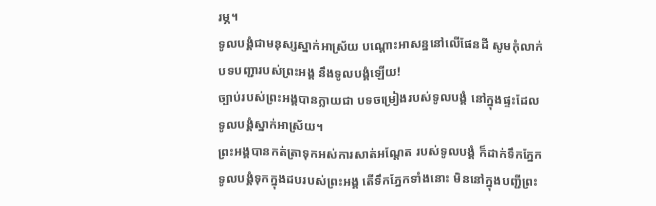រម្ភ។
ទូលបង្គំជាមនុស្សស្នាក់អាស្រ័យ បណ្ដោះអាសន្ននៅលើផែនដី សូមកុំលាក់បទបញ្ជារបស់ព្រះអង្គ នឹងទូលបង្គំឡើយ!
ច្បាប់របស់ព្រះអង្គបានក្លាយជា បទចម្រៀងរបស់ទូលបង្គំ នៅក្នុងផ្ទះដែលទូលបង្គំស្នាក់អាស្រ័យ។
ព្រះអង្គបានកត់ត្រាទុកអស់ការសាត់អណ្តែត របស់ទូលបង្គំ ក៏ដាក់ទឹកភ្នែកទូលបង្គំទុកក្នុងដបរបស់ព្រះអង្គ តើទឹកភ្នែកទាំងនោះ មិននៅក្នុងបញ្ជីព្រះ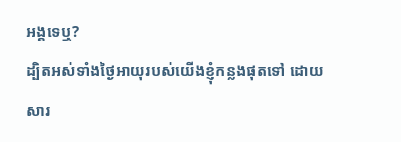អង្គទេឬ?
ដ្បិតអស់ទាំងថ្ងៃអាយុរបស់យើងខ្ញុំកន្លងផុតទៅ ដោយសារ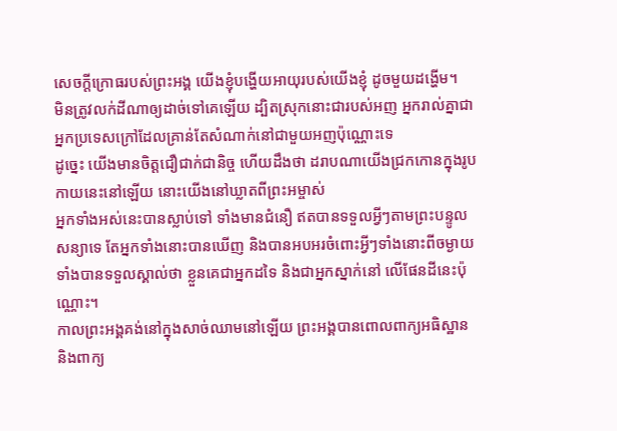សេចក្ដីក្រោធរបស់ព្រះអង្គ យើងខ្ញុំបង្ហើយអាយុរបស់យើងខ្ញុំ ដូចមួយដង្ហើម។
មិនត្រូវលក់ដីណាឲ្យដាច់ទៅគេឡើយ ដ្បិតស្រុកនោះជារបស់អញ អ្នករាល់គ្នាជាអ្នកប្រទេសក្រៅដែលគ្រាន់តែសំណាក់នៅជាមួយអញប៉ុណ្ណោះទេ
ដូច្នេះ យើងមានចិត្តជឿជាក់ជានិច្ច ហើយដឹងថា ដរាបណាយើងជ្រកកោនក្នុងរូបកាយនេះនៅឡើយ នោះយើងនៅឃ្លាតពីព្រះអម្ចាស់
អ្នកទាំងអស់នេះបានស្លាប់ទៅ ទាំងមានជំនឿ ឥតបានទទួលអ្វីៗតាមព្រះបន្ទូលសន្យាទេ តែអ្នកទាំងនោះបានឃើញ និងបានអបអរចំពោះអ្វីៗទាំងនោះពីចម្ងាយ ទាំងបានទទួលស្គាល់ថា ខ្លួនគេជាអ្នកដទៃ និងជាអ្នកស្នាក់នៅ លើផែនដីនេះប៉ុណ្ណោះ។
កាលព្រះអង្គគង់នៅក្នុងសាច់ឈាមនៅឡើយ ព្រះអង្គបានពោលពាក្យអធិស្ឋាន និងពាក្យ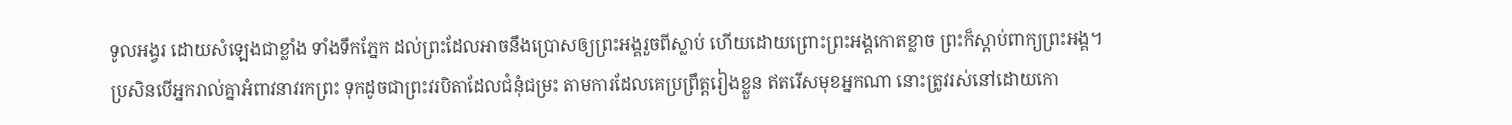ទូលអង្វរ ដោយសំឡេងជាខ្លាំង ទាំងទឹកភ្នែក ដល់ព្រះដែលអាចនឹងប្រោសឲ្យព្រះអង្គរួចពីស្លាប់ ហើយដោយព្រោះព្រះអង្គកោតខ្លាច ព្រះក៏ស្ដាប់ពាក្យព្រះអង្គ។
ប្រសិនបើអ្នករាល់គ្នាអំពាវនាវរកព្រះ ទុកដូចជាព្រះវរបិតាដែលជំនុំជម្រះ តាមការដែលគេប្រព្រឹត្តរៀងខ្លួន ឥតរើសមុខអ្នកណា នោះត្រូវរស់នៅដោយកោ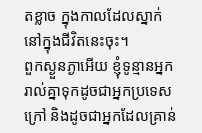តខ្លាច ក្នុងកាលដែលស្នាក់នៅក្នុងជីវិតនេះចុះ។
ពួកស្ងួនភ្ងាអើយ ខ្ញុំទូន្មានអ្នករាល់គ្នាទុកដូចជាអ្នកប្រទេសក្រៅ និងដូចជាអ្នកដែលគ្រាន់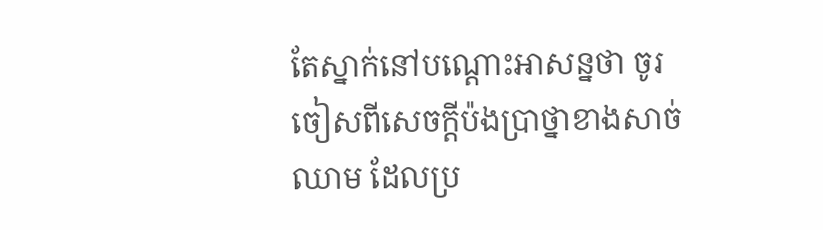តែស្នាក់នៅបណ្តោះអាសន្នថា ចូរចៀសពីសេចក្តីប៉ងប្រាថ្នាខាងសាច់ឈាម ដែលប្រ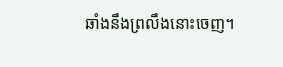ឆាំងនឹងព្រលឹងនោះចេញ។